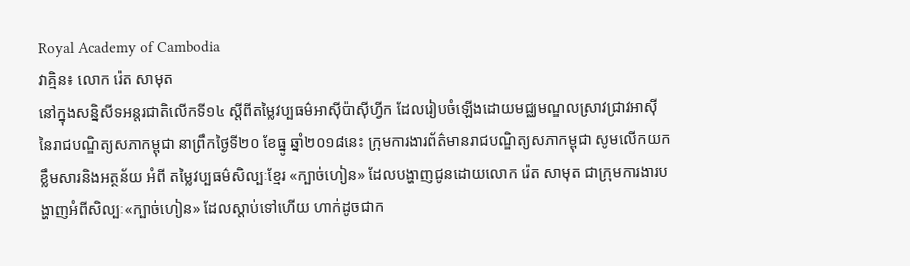Royal Academy of Cambodia
វាគ្មិន៖ លោក រ៉េត សាមុត
នៅក្នុងសន្និសីទអន្តរជាតិលើកទី១៤ ស្តីពីតម្លៃវប្បធម៌អាស៊ីប៉ាស៊ីហ្វីក ដែលរៀបចំឡើងដោយមជ្ឈមណ្ឌលស្រាវជ្រាវអាស៊ីនៃរាជបណ្ឌិត្យសភាកម្ពុជា នាព្រឹកថ្ងៃទី២០ ខែធ្នូ ឆ្នាំ២០១៨នេះ ក្រុមការងារព័ត៌មានរាជបណ្ឌិត្យសភាកម្ពុជា សូមលើកយកខ្លឹមសារនិងអត្ថន័យ អំពី តម្លៃវប្បធម៌សិល្បៈខ្មែរ «ក្បាច់ហៀន» ដែលបង្ហាញជូនដោយលោក រ៉េត សាមុត ជាក្រុមការងារបង្ហាញអំពីសិល្បៈ«ក្បាច់ហៀន» ដែលស្តាប់ទៅហើយ ហាក់ដូចជាក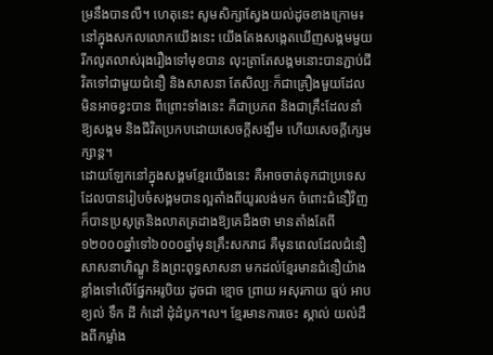ម្រនឹងបានលឺ។ ហេតុនេះ សូមសិក្សាស្វែងយល់ដូចខាងក្រោម៖
នៅក្នុងសកលលោកយើងនេះ យើងតែងសង្កេតឃើញសង្គមមួយរីកលូតលាស់រុងរឿងទៅមុខបាន លុះត្រាតែសង្គមនោះបានភ្ជាប់ជីវិតទៅជាមួយជំនឿ និងសាសនា តែសិល្បៈក៏ជាគ្រឿងមួយដែលមិនអាចខ្វះបាន ពីព្រោះទាំងនេះ គឺជាប្រភព និងជាគ្រឹះដែលនាំឱ្យសង្គម និងជីវិតប្រកបដោយសេចក្តីសង្ឃឹម ហើយសេចក្តីក្សេមក្សាន្ត។
ដោយឡែកនៅក្នុងសង្គមខ្មែរយើងនេះ គឺអាចចាត់ទុកជាប្រទេសដែលបានរៀបចំសង្គមបានល្អតាំងពីយូរលង់មក ចំពោះជំនឿវិញក៏បានប្រសូត្រនិងលាតត្រដាងឱ្យគេដឹងថា មានតាំងតែពី១២០០០ឆ្នាំទៅ៦០០០ឆ្នាំមុនគ្រឹះសករាជ គឺមុនពេលដែលជំនឿសាសនាហិណ្ឌូ និងព្រះពុទ្ធសាសនា មកដល់ខ្មែរមានជំនឿយ៉ាងខ្លាំងទៅលើផ្នែកអរូបិយ ដូចជា ខ្មោច ព្រាយ អសុរកាយ ធ្មប់ អាប ខ្យល់ ទឹក ដី កំដៅ ដុំដំបូក។ល។ ខ្មែរមានការចេះ ស្គាល់ យល់ដឹងពីកម្លាំង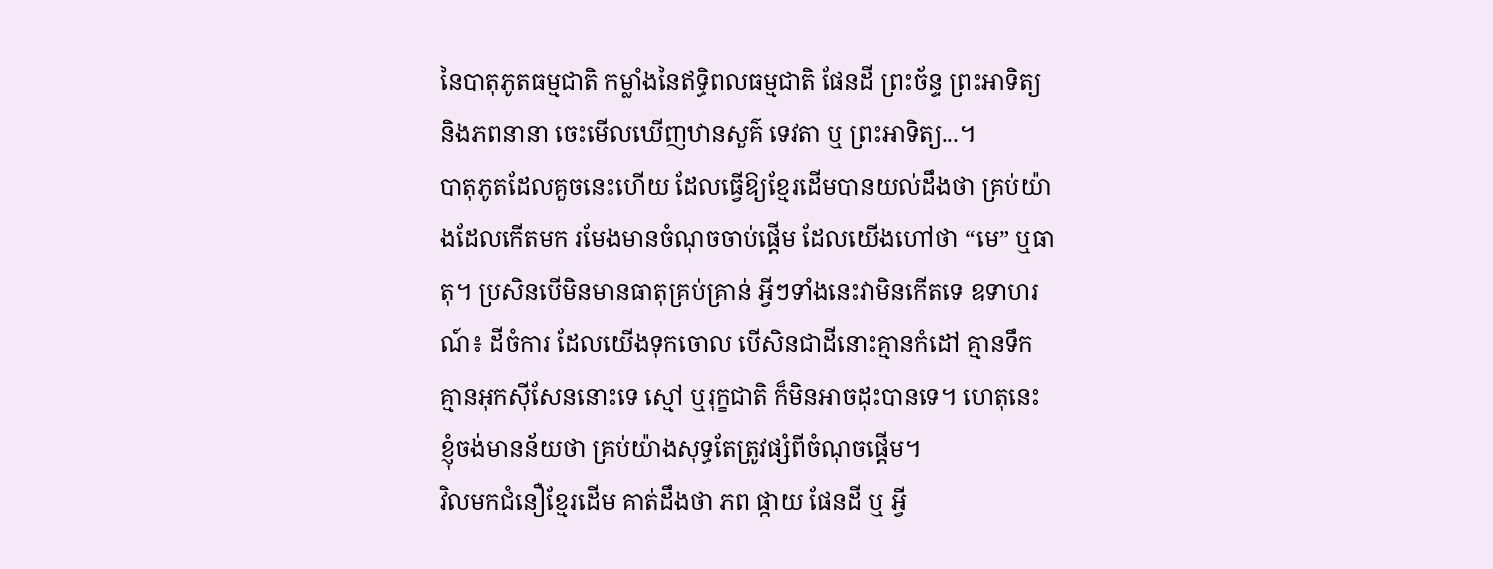នៃបាតុភូតធម្មជាតិ កម្លាំងនៃឥទ្ធិពលធម្មជាតិ ផែនដី ព្រះច័ន្ទ ព្រះអាទិត្យ និងភពនានា ចេះមើលឃើញឋានសួគ៌ ទេវតា ឬ ព្រះអាទិត្យ...។
បាតុភូតដែលគួចនេះហើយ ដែលធ្វើឱ្យខ្មែរដើមបានយល់ដឹងថា គ្រប់យ៉ាងដែលកើតមក រមែងមានចំណុចចាប់ផ្តើម ដែលយើងហៅថា “មេ” ឬធាតុ។ ប្រសិនបើមិនមានធាតុគ្រប់គ្រាន់ អ្វីៗទាំងនេះវាមិនកើតទេ ឧទាហរណ៍៖ ដីចំការ ដែលយើងទុកចោល បើសិនជាដីនោះគ្មានកំដៅ គ្មានទឹក គ្មានអុកស៊ីសែននោះទេ ស្មៅ ឬរុក្ខជាតិ ក៏មិនអាចដុះបានទេ។ ហេតុនេះ ខ្ញុំចង់មានន័យថា គ្រប់យ៉ាងសុទ្ធតែត្រូវផ្សំពីចំណុចផ្តើម។
វិលមកជំនឿខ្មែរដើម គាត់ដឹងថា ភព ផ្កាយ ផែនដី ឬ អ្វី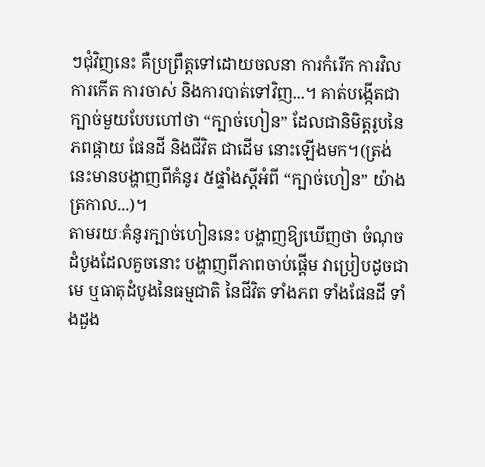ៗជុំវិញនេះ គឺប្រព្រឹត្តទៅដោយចលនា ការកំរើក ការវិល ការកើត ការចាស់ និងការបាត់ទៅវិញ...។ គាត់បង្កើតជាក្បាច់មួយបែបហៅថា “ក្បាច់ហៀន” ដែលជានិមិត្តរូបនៃភពផ្កាយ ផែនដី និងជីវិត ជាដើម នោះឡើងមក។(ត្រង់នេះមានបង្ហាញពីគំនូរ ៥ផ្ទាំងស្តីអំពី “ក្បាច់ហៀន” យ៉ាងត្រកាល...)។
តាមរយៈគំនូរក្បាច់ហៀននេះ បង្ហាញឱ្យឃើញថា ចំណុចដំបូងដែលគួចនោះ បង្ហាញពីភាពចាប់ផ្តើម វាប្រៀបដូចជាមេ ឬធាតុដំបូងនៃធម្មជាតិ នៃជីវិត ទាំងភព ទាំងផែនដី ទាំងដួង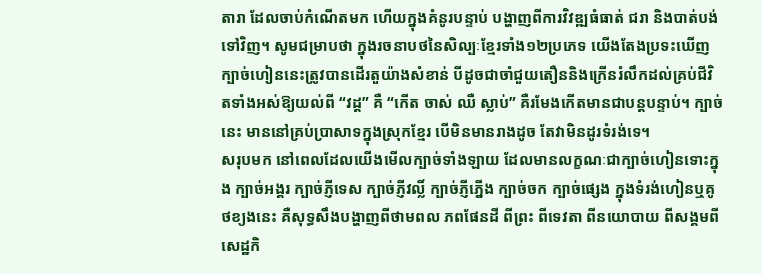តារា ដែលចាប់កំណើតមក ហើយក្នុងគំនូរបន្ទាប់ បង្ហាញពីការវិវឌ្ឍធំធាត់ ជរា និងបាត់បង់ទៅវិញ។ សូមជម្រាបថា ក្នុងរចនាបថនៃសិល្បៈខ្មែរទាំង១២ប្រភេទ យើងតែងប្រទះឃើញក្បាច់ហៀននេះត្រូវបានដើរតួយ៉ាងសំខាន់ បីដូចជាចាំជួយតឿននិងក្រើនរំលឹកដល់គ្រប់ជីវិតទាំងអស់ឱ្យយល់ពី “វដ្ត” គឺ “កើត ចាស់ ឈឺ ស្លាប់” គឺរមែងកើតមានជាបន្តបន្ទាប់។ ក្បាច់នេះ មាននៅគ្រប់ប្រាសាទក្នុងស្រុកខ្មែរ បើមិនមានរាងដូច តែវាមិនដូរទំរង់ទេ។
សរុបមក នៅពេលដែលយើងមើលក្បាច់ទាំងឡាយ ដែលមានលក្ខណៈជាក្បាច់ហៀនទោះក្នុង ក្បាច់អង្គរ ក្បាច់ភ្ញីទេស ក្បាច់ភ្ញីវល្លិ៍ ក្បាច់ភ្ញីភ្នើង ក្បាច់ចក ក្បាច់ផ្សេង ក្នុងទំរង់ហៀនឬគូថខ្យងនេះ គឺសុទ្ធសឹងបង្ហាញពីថាមពល ភពផែនដី ពីព្រះ ពីទេវតា ពីនយោបាយ ពីសង្គមពីសេដ្ឋកិ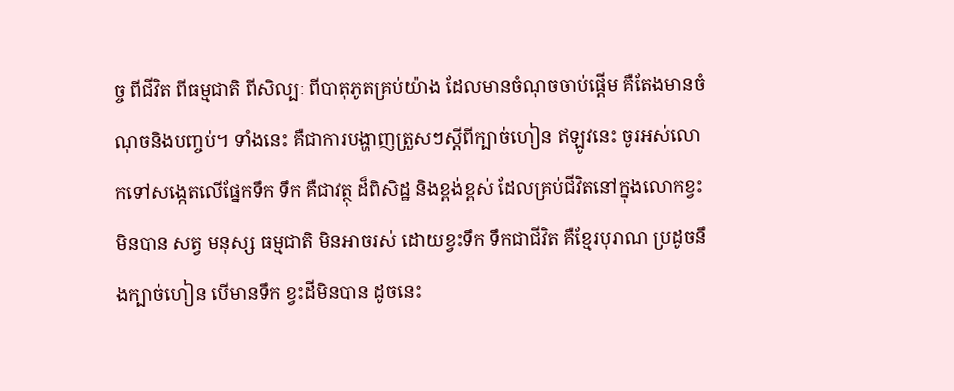ច្ច ពីជីវិត ពីធម្មជាតិ ពីសិល្បៈ ពីបាតុភូតគ្រប់យ៉ាង ដែលមានចំណុចចាប់ផ្តើម គឺតែងមានចំណុចនិងបញ្ចប់។ ទាំងនេះ គឺជាការបង្ហាញត្រួសៗស្តីពីក្បាច់ហៀន ឥឡូវនេះ ចូរអស់លោកទៅសង្កេតលើផ្នែកទឹក ទឹក គឺជាវត្ថុ ដ៏ពិសិដ្ឋ និងខ្ពង់ខ្ពស់ ដែលគ្រប់ជីវិតនៅក្នុងលោកខ្វះមិនបាន សត្វ មនុស្ស ធម្មជាតិ មិនអាចរស់ ដោយខ្វះទឹក ទឹកជាជីវិត គឺខ្មែរបុរាណ ប្រដូចនឹងក្បាច់ហៀន បើមានទឹក ខ្វះដីមិនបាន ដូចនេះ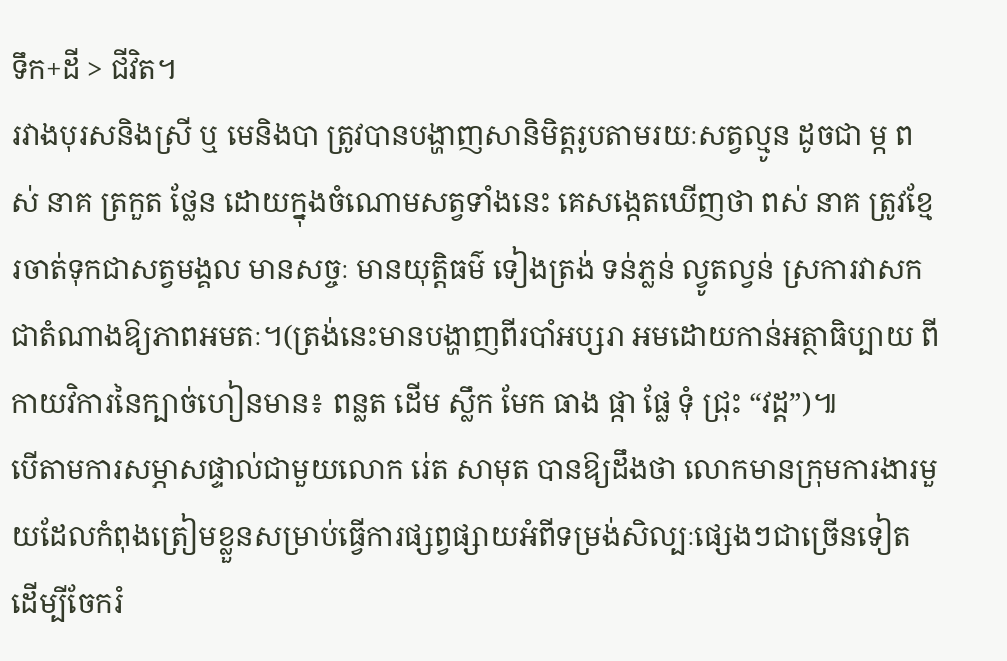ទឹក+ដី > ជីវិត។
រវាងបុរសនិងស្រី ឬ មេនិងបា ត្រូវបានបង្ហាញសានិមិត្តរូបតាមរយៈសត្វល្មូន ដូចជា ម្ក ពស់ នាគ ត្រកួត ថ្លែន ដោយក្នុងចំណោមសត្វទាំងនេះ គេសង្កេតឃើញថា ពស់ នាគ ត្រូវខ្មែរចាត់ទុកជាសត្វមង្គល មានសច្ចៈ មានយុត្តិធម៌ ទៀងត្រង់ ទន់ភ្លន់ ល្វូតល្វន់ ស្រការវាសកជាតំណាងឱ្យភាពអមតៈ។(ត្រង់នេះមានបង្ហាញពីរបាំអប្សរា អមដោយកាន់អត្ថាធិប្បាយ ពីកាយវិការនៃក្បាច់ហៀនមាន៖ ពន្លត ដើម ស្លឹក មែក ធាង ផ្កា ផ្លែ ទុំ ជ្រុះ “វដ្ត”)៕
បើតាមការសម្ភាសផ្ទាល់ជាមួយលោក រ់េត សាមុត បានឱ្យដឹងថា លោកមានក្រុមការងារមួយដែលកំពុងត្រៀមខ្លួនសម្រាប់ធ្វើការផ្សព្វផ្សាយអំពីទម្រង់សិល្បៈផ្សេងៗជាច្រើនទៀត ដើម្បីចែករំ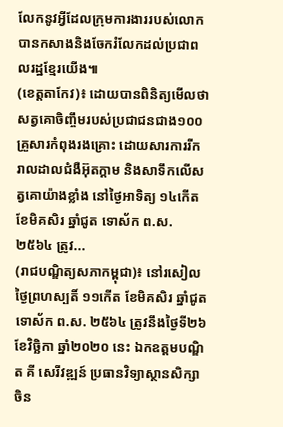លែកនូវអ្វីដែលក្រុមការងាររបស់លោក បានកសាងនិងចែករំលែកដល់ប្រជាពលរដ្ឋខ្មែរយើង៕
(ខេត្តតាកែវ)៖ ដោយបានពិនិត្យមើលថា សត្វគោចិញ្ចឹមរបស់ប្រជាជនជាង១០០គ្រួសារកំពុងរងគ្រោះ ដោយសារការរីករាលដាលជំងឺអ៊ុតក្តាម និងសាទឹកលើសត្វគោយ៉ាងខ្លាំង នៅថ្ងៃអាទិត្យ ១៤កើត ខែមិគសិរ ឆ្នាំជូត ទោស័ក ព.ស.២៥៦៤ ត្រូវ...
(រាជបណ្ឌិត្យសភាកម្ពុជា)៖ នៅរសៀលថ្ងៃព្រហស្បតិ៍ ១១កើត ខែមិគសិរ ឆ្នាំជូត ទោស័ក ព.ស. ២៥៦៤ ត្រូវនឹងថ្ងៃទី២៦ ខែវិច្ឆិកា ឆ្នាំ២០២០ នេះ ឯកឧត្ដមបណ្ឌិត គី សេរីវឌ្ឍន៍ ប្រធានវិទ្យាស្ថានសិក្សាចិន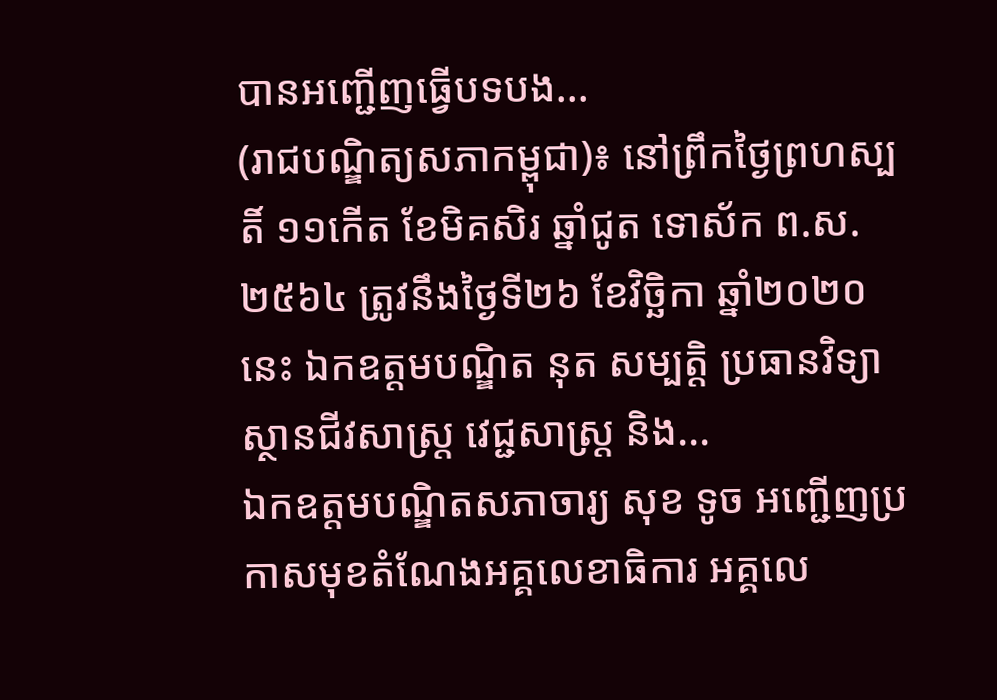បានអញ្ជើញធ្វើបទបង...
(រាជបណ្ឌិត្យសភាកម្ពុជា)៖ នៅព្រឹកថ្ងៃព្រហស្បតិ៍ ១១កើត ខែមិគសិរ ឆ្នាំជូត ទោស័ក ព.ស. ២៥៦៤ ត្រូវនឹងថ្ងៃទី២៦ ខែវិច្ឆិកា ឆ្នាំ២០២០ នេះ ឯកឧត្ដមបណ្ឌិត នុត សម្បត្តិ ប្រធានវិទ្យាស្ថានជីវសាស្ត្រ វេជ្ជសាស្ត្រ និង...
ឯកឧត្ដមបណ្ឌិតសភាចារ្យ សុខ ទូច អញ្ជើញប្រកាសមុខតំណែងអគ្គលេខាធិការ អគ្គលេ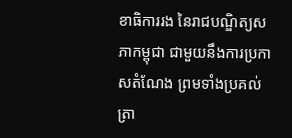ខាធិការរង នៃរាជបណ្ឌិត្យសភាកម្ពុជា ជាមួយនឹងការប្រកាសតំណែង ព្រមទាំងប្រគល់ត្រា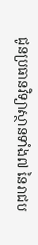ជូនប្រធានវិទ្យាស្ថានទាំង៧ នៃរាជប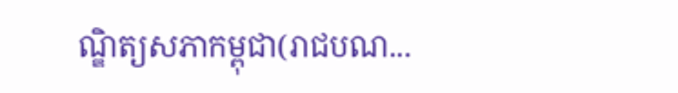ណ្ឌិត្យសភាកម្ពុជា(រាជបណ...